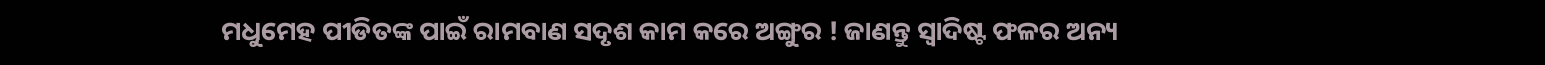ମଧୁମେହ ପୀଡିତଙ୍କ ପାଇଁ ରାମବାଣ ସଦୃଶ କାମ କରେ ଅଙ୍ଗୁର ! ଜାଣନ୍ତୁ ସ୍ୱାଦିଷ୍ଟ ଫଳର ଅନ୍ୟ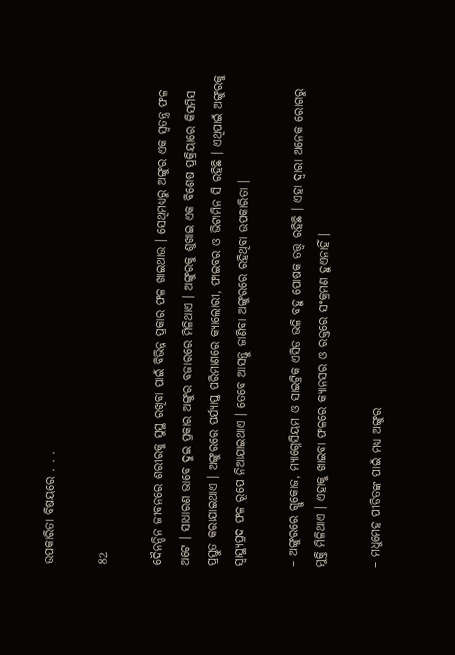ଉପକାରିତା ବିଷୟରେ . . .

82

ଦୈନନ୍ଦିନ ଜୀବନରେ ଶରୀରକୁ ସୁସ୍ଥ ରଖିବା ପାଇଁ ବିଭିନ୍ନ ପ୍ରକାର ଫଳ ଖାଇଥାଉ । ସେଥିମଧ୍ୟରୁ ଅଙ୍ଗୁର ଏକ ସ୍ୱତନ୍ତ୍ର ଫଳ ଅଟେ । ସାଧାରଣ ଭାବେ ଦୁଇ ପ୍ରକାର ଅଙ୍ଗୁର ବଜାରରେ ମିଳିଥାଏ । ଅଙ୍ଗୁରକୁ ଶୁଖାଇ ଏକ ବିଶେଷ ପ୍ରକ୍ରିୟାରେ କିସମିସ ପ୍ରସ୍ତୁତ କରାଯାଇଥାଏ । ଅଙ୍ଗୁରରେ ପର୍ଯ୍ୟାପ୍ତ ପରିମାଣରେ କ୍ୟାଲୋରୀ, ଫାଇବର ଓ ଭିଟାମିନ ସି ରହିଛି । ଏଥିପାଇଁ ଅଙ୍ଗୁରକୁ ସ୍ୱାସ୍ଥ୍ୟପ୍ରଦ ଫଳ ରୂପେ ନିଆଯାଇଥାଏ । ତେବେ ଆସନ୍ତୁ ଜାଣିବା ଅଙ୍ଗୁରରେ ରହିଥିବା ଉପକାରିତା ।

– ଅଙ୍ଗୁରରେ ଗ୍ଲୁକୋଜ, ମ୍ୟାଗ୍ନେସିୟମ ଓ ସାଇଟ୍ରିକ ଏସିଡ ଭଳି ବହୁ ପୋଷକ ତତ୍ତ୍ୱ ରହିଛି । ଏହା ଦ୍ୱାରା ଅନେକ ରୋଗରୁ ମୁକ୍ତି ମିଳିଥାଏ । ଏହାକୁ ଖାଇବା ଫଳରେ କ୍ୟାନସର ଓ ରକ୍ତରେ ସଂକ୍ରମଣ ହୁଏନାହିଁ ।

– ମଧୁମେହ ପୀଡିତଙ୍କ ପାଇଁ ମଧ୍ୟ ଅଙ୍ଗୁର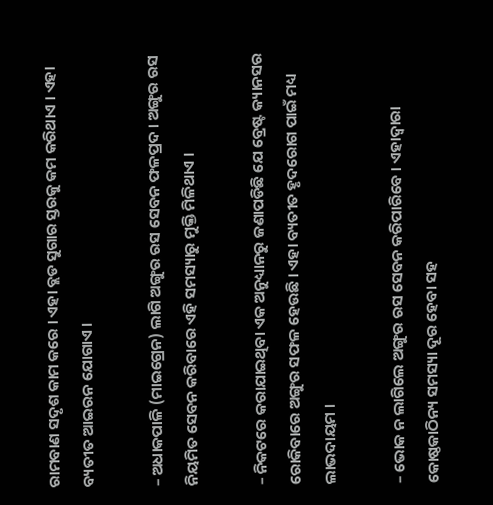ରାମବାଣ ସଦୃଶ କାମ କରେ । ଏହା ବ୍ଲଡ ସୁଗାର ସ୍ତରକୁ କମ କରିଥାଏ । ଏହା ବ୍ୟତୀତ ଆଇରନ ଯୋଗାଏ ।

– ଅଧାକପାଳି (ମାଇଗ୍ରେନ) ଲାଗି ଅଙ୍ଗୁର ରସ ସେବନ ଫଳପ୍ରଦ । ଅଙ୍ଗୁର ରସ ନିୟମିତ ସେବନ କରିବାରେ ଏହି ସମସ୍ୟାରୁ ମୁକ୍ତି ମିଳିଥାଏ ।

– ନିକଟରେ କରାଯାଇଥିବା ଏକ ଅନୁଧ୍ୟାନରୁ ଜଣାପଡିଛି ଯେ ବ୍ରେଷ୍ଟ କ୍ୟାନସର ରୋକିବାରେ ଅଙ୍ଗୁର ସଫଳ ହେଉଛି । ଏହା ବ୍ୟତୀତ ହୃଦରୋଗ ପାଇଁ ମଧ୍ୟ ଲାଭଦାୟମ ।

– ଭୋକ ନ ଲାଗିଲେ ଅଙ୍ଗୁର ରସ ସେବନ କରିପାରିବେ । ଏହାଦ୍ୱାରା କୋଷ୍ଠକାଠିନ୍ୟ ସମସ୍ୟା ଦୂର ହେବା ସହ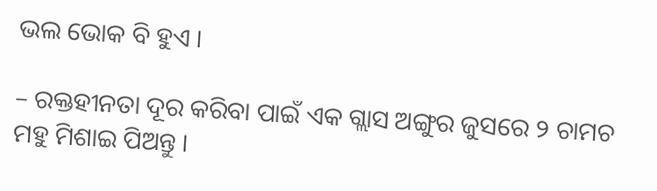ଭଲ ଭୋକ ବି ହୁଏ ।

– ରକ୍ତହୀନତା ଦୂର କରିବା ପାଇଁ ଏକ ଗ୍ଲାସ ଅଙ୍ଗୁର ଜୁସରେ ୨ ଚାମଚ ମହୁ ମିଶାଇ ପିଅନ୍ତୁ ।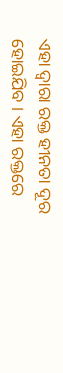ଏହା ଦ୍ୱାରା ରକ୍ତ ହୀନତା ଦୂର ହୋଇଯିବ । ଏହା ରକ୍ତରେ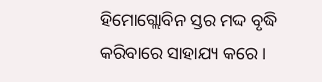ହିମୋଗ୍ଲୋବିନ ସ୍ତର ମଦ୍ଦ ବୃଦ୍ଧି କରିବାରେ ସାହାଯ୍ୟ କରେ ।